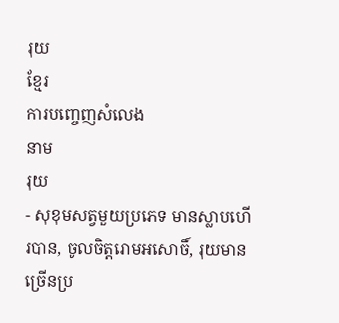រុយ
ខ្មែរ
ការបញ្ចេញសំលេង
នាម
រុយ
- សុខុមសត្វមួយប្រភេទ មានស្លាបហើរបាន, ចូលចិត្តរោមអសោចិ៍, រុយមានច្រើនប្រ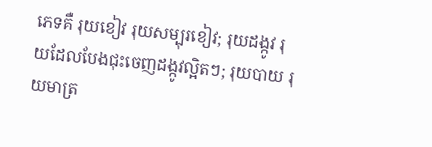ភេទគឺ រុយខៀវ រុយសម្បុរខៀវ; រុយដង្កូវ រុយដែលបែងជុះចេញដង្កូវល្អិតៗ; រុយបាយ រុយមាត្រ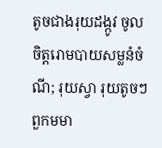តូចជាងរុយដង្កូវ ចូលចិត្តរោមបាយសម្លនំចំណី; រុយស្វា រុយតូចៗពួកមមា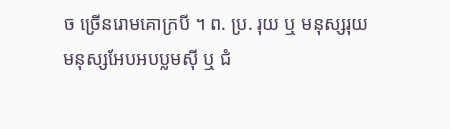ច ច្រើនរោមគោក្របី ។ ព. ប្រ. រុយ ឬ មនុស្សរុយ មនុស្សអែបអបប្លមស៊ី ឬ ជំ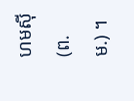ហមស៊ី (ព. ម.) ។